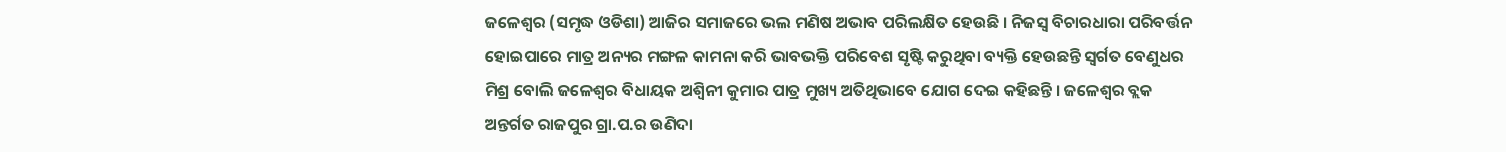ଜଳେଶ୍ୱର (ସମୃଦ୍ଧ ଓଡିଶା) ଆଜିର ସମାଜରେ ଭଲ ମଣିଷ ଅଭାବ ପରିଲକ୍ଷିତ ହେଉଛି । ନିଜସ୍ୱ ବିଚାରଧାରା ପରିବର୍ତ୍ତନ ହୋଇପାରେ ମାତ୍ର ଅନ୍ୟର ମଙ୍ଗଳ କାମନା କରି ଭାବଭକ୍ତି ପରିବେଶ ସୃଷ୍ଟି କରୁଥିବା ବ୍ୟକ୍ତି ହେଉଛନ୍ତି ସ୍ୱର୍ଗତ ବେଣୁଧର ମିଶ୍ର ବୋଲି ଜଳେଶ୍ୱର ବିଧାୟକ ଅଶ୍ୱିନୀ କୁମାର ପାତ୍ର ମୁଖ୍ୟ ଅତିଥିଭାବେ ଯୋଗ ଦେଇ କହିଛନ୍ତି । ଜଳେଶ୍ୱର ବ୍ଲକ ଅନ୍ତର୍ଗତ ରାଜପୁର ଗ୍ରା.ପ.ର ଉଣିଦା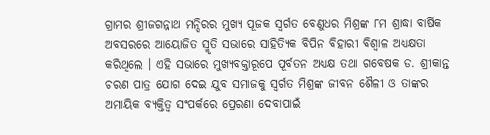ଗ୍ରାମର ଶ୍ରୀଜଗନ୍ନାଥ ମନ୍ଦିରର ମୁଖ୍ୟ ପୂଜକ ସ୍ୱର୍ଗତ ବେଣୁଧର ମିଶ୍ରଙ୍କ ୮ମ ଶ୍ରାଦ୍ଧା ବାର୍ଷିକ ଅବସରରେ ଆୟୋଜିତ ସ୍ମୃତି ସଭାରେ ସାହିତ୍ୟିକ ବିପିନ ବିହାରୀ ବିଶ୍ୱାଳ ଅଧ୍ୟକ୍ଷତା କରିଥିଲେ । ଏହି ସଭାରେ ମୁଖ୍ୟବକ୍ତାରୂପେ ପୂର୍ବତନ ଅଧ୍ୟକ୍ଷ ତଥା ଗବେଷକ ଡ. ଶ୍ରୀକାନ୍ତ ଚରଣ ପାତ୍ର ଯୋଗ ଦେଇ ଯୁବ ସମାଜକୁ ସ୍ୱର୍ଗତ ମିଶ୍ରଙ୍କ ଜୀବନ ଶୈଳୀ ଓ ତାଙ୍କର ଅମାୟିକ ବ୍ୟକ୍ତିତ୍ୱ ସଂପର୍କରେ ପ୍ରେରଣା ଦେବାପାଇଁ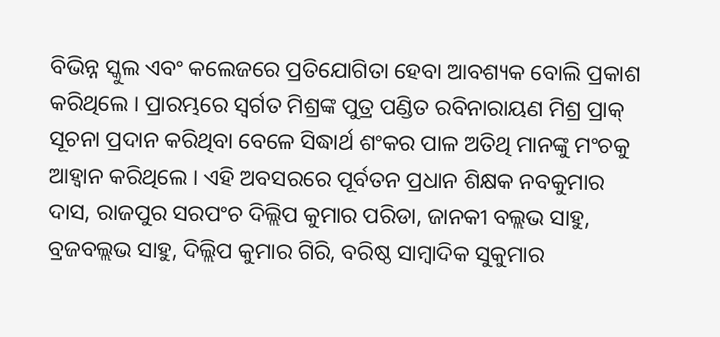ବିଭିନ୍ନ ସ୍କୁଲ ଏବଂ କଲେଜରେ ପ୍ରତିଯୋଗିତା ହେବା ଆବଶ୍ୟକ ବୋଲି ପ୍ରକାଶ କରିଥିଲେ । ପ୍ରାରମ୍ଭରେ ସ୍ୱର୍ଗତ ମିଶ୍ରଙ୍କ ପୁତ୍ର ପଣ୍ଡିତ ରବିନାରାୟଣ ମିଶ୍ର ପ୍ରାକ୍ ସୂଚନା ପ୍ରଦାନ କରିଥିବା ବେଳେ ସିଦ୍ଧାର୍ଥ ଶଂକର ପାଳ ଅତିଥି ମାନଙ୍କୁ ମଂଚକୁ ଆହ୍ୱାନ କରିଥିଲେ । ଏହି ଅବସରରେ ପୂର୍ବତନ ପ୍ରଧାନ ଶିକ୍ଷକ ନବକୁମାର ଦାସ, ରାଜପୁର ସରପଂଚ ଦିଲ୍ଲିପ କୁମାର ପରିଡା, ଜାନକୀ ବଲ୍ଲଭ ସାହୁ, ବ୍ରଜବଲ୍ଲଭ ସାହୁ, ଦିଲ୍ଲିପ କୁମାର ଗିରି, ବରିଷ୍ଠ ସାମ୍ବାଦିକ ସୁକୁମାର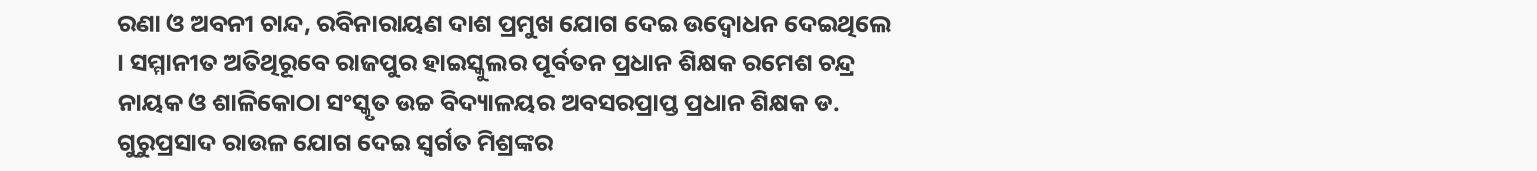ରଣା ଓ ଅବନୀ ଚାନ୍ଦ, ରବିନାରାୟଣ ଦାଶ ପ୍ରମୁଖ ଯୋଗ ଦେଇ ଉଦ୍ବୋଧନ ଦେଇଥିଲେ । ସମ୍ମାନୀତ ଅତିଥିରୂବେ ରାଜପୁର ହାଇସ୍କୁଲର ପୂର୍ବତନ ପ୍ରଧାନ ଶିକ୍ଷକ ରମେଶ ଚନ୍ଦ୍ର ନାୟକ ଓ ଶାଳିକୋଠା ସଂସ୍କୃତ ଉଚ୍ଚ ବିଦ୍ୟାଳୟର ଅବସରପ୍ରାପ୍ତ ପ୍ରଧାନ ଶିକ୍ଷକ ଡ. ଗୁରୁପ୍ରସାଦ ରାଉଳ ଯୋଗ ଦେଇ ସ୍ୱର୍ଗତ ମିଶ୍ରଙ୍କର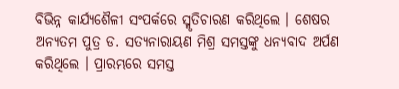ବିଭିନ୍ନ କାର୍ଯ୍ୟଶୈଳୀ ସଂପର୍କରେ ସ୍ମୃତିଚାରଣ କରିଥିଲେ । ଶେଷର ଅନ୍ୟତମ ପୁତ୍ର ଡ. ସତ୍ୟନାରାୟଣ ମିଶ୍ର ସମସ୍ତଙ୍କୁ ଧନ୍ୟବାଦ ଅର୍ପଣ କରିଥିଲେ । ପ୍ରାରମ୍ଭରେ ସମସ୍ତ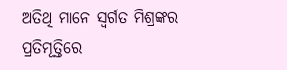ଅତିଥି ମାନେ ସ୍ୱର୍ଗତ ମିଶ୍ରଙ୍କର ପ୍ରତିମୂତ୍ତିରେ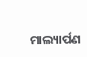ମାଲ୍ୟାର୍ପଣ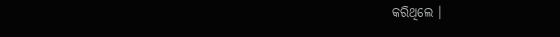କରିଥିଲେ ।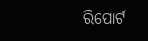ରିପୋର୍ଟ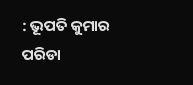: ଭୂପତି କୁମାର ପରିଡା